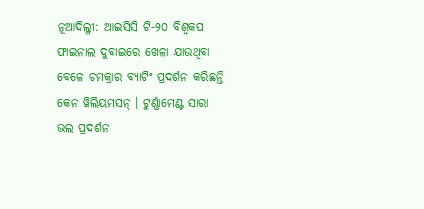ନୂଆଦିଲ୍ଳୀ: ଆଇସିସି ଟି-୨୦ ବିଶ୍ୱକପ ଫାଇନାଲ ଦୁବାଇରେ ଖେଳା ଯାଉଥିବା ବେଳେ ଚମକ୍ରାର ବ୍ୟାଟିଂ ପ୍ରଦର୍ଶନ କରିଛନ୍ତି କେନ ୱିଲିୟମସନ୍ । ଟୁର୍ଣ୍ଣାମେଣ୍ଟ ସାରା ଭଲ ପ୍ରଦର୍ଶନ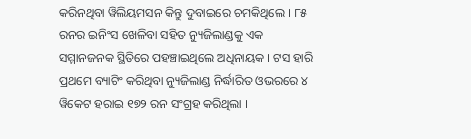କରିନଥିବା ୱିଲିୟମସନ କିନ୍ତୁ ଦୁବାଇରେ ଚମକିଥିଲେ । ୮୫ ରନର ଇନିଂସ ଖେଳିବା ସହିତ ନ୍ୟୁଜିଲାଣ୍ଡକୁ ଏକ ସମ୍ମାନଜନକ ସ୍ଥିତିରେ ପହଞ୍ଚାଇଥିଲେ ଅଧିନାୟକ । ଟସ ହାରି ପ୍ରଥମେ ବ୍ୟାଟିଂ କରିଥିବା ନ୍ୟୁଜିଲାଣ୍ଡ ନିର୍ଦ୍ଧାରିତ ଓଭରରେ ୪ ୱିକେଟ ହରାଇ ୧୭୨ ରନ ସଂଗ୍ରହ କରିଥିଲା ।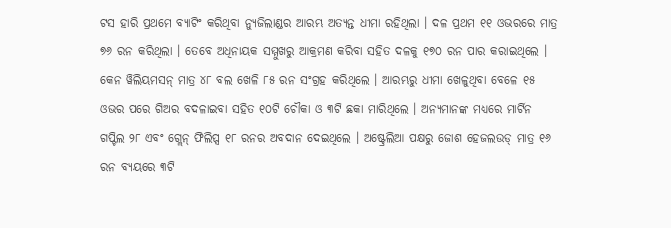ଟସ ହାରି ପ୍ରଥମେ ବ୍ୟାଟିଂ କରିଥିବା ନ୍ୟୁଜିଲାଣ୍ଡର ଆରମ୍ଭ ଅତ୍ୟନ୍ତ ଧୀମା ରହିଥିଲା । ଦଳ ପ୍ରଥମ ୧୧ ଓଭରରେ ମାତ୍ର ୭୬ ରନ କରିଥିଲା । ତେବେ ଅଧିନାୟକ ସମ୍ମୁଖରୁ ଆକ୍ରମଣ କରିବା ସହିତ ଦଳକୁ ୧୭୦ ରନ ପାର କରାଇଥିଲେ । କେନ ୱିଲିୟମସନ୍ ମାତ୍ର ୪୮ ବଲ ଖେଳି ୮୫ ରନ ସଂଗ୍ରହ କରିଥିଲେ । ଆରମ୍ଭରୁ ଧୀମା ଖେଳୁଥିବା ବେଳେ ୧୫ ଓଭର ପରେ ଗିଅର ବଦଳାଇବା ସହିତ ୧୦ଟି ଚୌକା ଓ ୩ଟି ଛକା ମାରିଥିଲେ । ଅନ୍ୟମାନଙ୍କ ମଧ୍ୟରେ ମାର୍ଟିନ ଗପ୍ଟିଲ ୨୮ ଏବଂ ଗ୍ଲେନ୍ ଫିଲିପ୍ସ ୧୮ ରନର ଅବଦାନ ଦେଇଥିଲେ । ଅଷ୍ଟ୍ରେଲିଆ ପକ୍ଷରୁ ଜୋଶ ହେଜଲଉଡ୍ ମାତ୍ର ୧୬ ରନ ବ୍ୟୟରେ ୩ଟି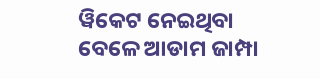ୱିକେଟ ନେଇଥିବା ବେଳେ ଆଡାମ ଜାମ୍ପା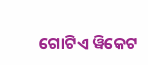ଗୋଟିଏ ୱିକେଟ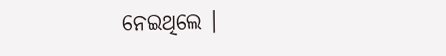ନେଇଥିଲେ ।